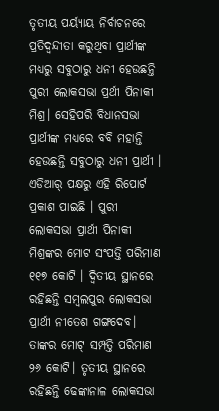ତୃତୀୟ ପର୍ୟ୍ୟାୟ ନିର୍ବାଚନରେ ପ୍ରତିଦ୍ୱନ୍ଦୀତା କରୁଥିବା ପ୍ରାର୍ଥୀଙ୍କ ମଧ୍ୟରୁ ସବୁଠାରୁ ଧନୀ ହେଉଛନ୍ତି ପୁରୀ ଲୋକସଭା ପ୍ରର୍ଥୀ ପିନାକୀ ମିଶ୍ର। ସେହିପରି ବିଧାନସଭା ପ୍ରାର୍ଥୀଙ୍କ ମଧ୍ୟରେ ବବି ମହାନ୍ତି ହେଉଛନ୍ତି ସବୁଠାରୁ ଧନୀ ପ୍ରାର୍ଥୀ । ଏଡିଆର୍ ପକ୍ଷରୁ ଏହି ରିପୋର୍ଟ ପ୍ରକାଶ ପାଇଛି । ପୁରୀ ଲୋକସଭା ପ୍ରାର୍ଥୀ ପିନାକୀ ମିଶ୍ରଙ୍କର ମୋଟ ସଂପତ୍ତି ପରିମାଣ ୧୧୭ କୋଟି । ଦ୍ୱିତୀୟ ସ୍ଥାନରେ ରହିଛନ୍ତି ସମ୍ୱଲପୁର ଲୋକସଭା ପ୍ରାର୍ଥୀ ନୀତେଶ ଗଙ୍ଗଦେବ। ତାଙ୍କର ମୋଟ୍ ସମ୍ପତ୍ତି ପରିମାଣ ୨୬ କୋଟି। ତୃତୀୟ ସ୍ଥାନରେ ରହିଛନ୍ତି ଢେଙ୍କାନାଳ ଲୋକସଭା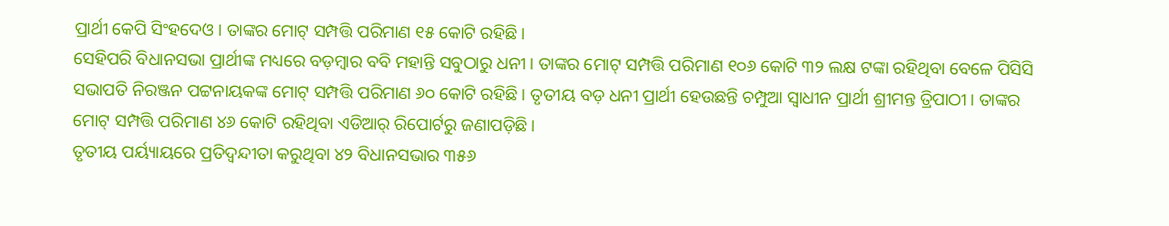ପ୍ରାର୍ଥୀ କେପି ସିଂହଦେଓ। ତାଙ୍କର ମୋଟ୍ ସମ୍ପତ୍ତି ପରିମାଣ ୧୫ କୋଟି ରହିଛି।
ସେହିପରି ବିଧାନସଭା ପ୍ରାର୍ଥୀଙ୍କ ମଧ୍ୟରେ ବଡ଼ମ୍ବାର ବବି ମହାନ୍ତି ସବୁଠାରୁ ଧନୀ । ତାଙ୍କର ମୋଟ୍ ସମ୍ପତ୍ତି ପରିମାଣ ୧୦୬ କୋଟି ୩୨ ଲକ୍ଷ ଟଙ୍କା ରହିଥିବା ବେଳେ ପିସିସି ସଭାପତି ନିରଞ୍ଜନ ପଟ୍ଟନାୟକଙ୍କ ମୋଟ୍ ସମ୍ପତ୍ତି ପରିମାଣ ୬୦ କୋଟି ରହିଛି। ତୃତୀୟ ବଡ଼ ଧନୀ ପ୍ରାର୍ଥୀ ହେଉଛନ୍ତି ଚମ୍ପୁଆ ସ୍ୱାଧୀନ ପ୍ରାର୍ଥୀ ଶ୍ରୀମନ୍ତ ତ୍ରିପାଠୀ। ତାଙ୍କର ମୋଟ୍ ସମ୍ପତ୍ତି ପରିମାଣ ୪୬ କୋଟି ରହିଥିବା ଏଡିଆର୍ ରିପୋର୍ଟରୁ ଜଣାପଡ଼ିଛି।
ତୃତୀୟ ପର୍ୟ୍ୟାୟରେ ପ୍ରତିଦ୍ୱନ୍ଦୀତା କରୁଥିବା ୪୨ ବିଧାନସଭାର ୩୫୬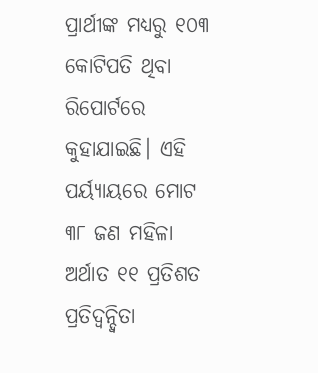ପ୍ରାର୍ଥୀଙ୍କ ମଧ୍ୟରୁ ୧୦୩ କୋଟିପତି ଥିବା ରିପୋର୍ଟରେ କୁହାଯାଇଛି। ଏହି ପର୍ୟ୍ୟାୟରେ ମୋଟ ୩୮ ଜଣ ମହିଳା ଅର୍ଥାତ ୧୧ ପ୍ରତିଶତ ପ୍ରତିଦ୍ୱନ୍ଦ୍ୱିତା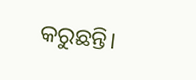କରୁଛନ୍ତି।